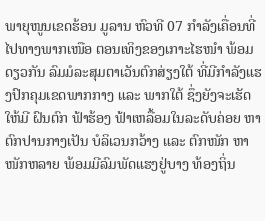ພາຍຸໜູນເຂດຮ້ອນ ມູລານ ຫົວທີ 07 ກໍາລັງເຄື່ອນທີ່ໄປທາງພາກເໜືອ ຕອນເທິງຂອງເກາະໄຮໜໍາ ພ້ອມດຽວກັນ ລົມມໍລະສຸມຕາເວັນຕົກສ່ຽງໃຕ້ ທີ່ມີກໍາລັງແຮງປົກຄຸມເຂດພາກກາງ ແລະ ພາກໃຕ້ ຊຶ່ງຍັງຈະເຮັດໃຫ້ມີ ຝົນຕົກ ຟ້າຮ້ອງ ຟ້າເຫລື້ອມໃນລະດັບຄ່ອຍ ຫາ ຕົກປານກາງເປັນ ບໍລິເວນກວ້າງ ແລະ ຕົກໜັກ ຫາ ໜັກຫລາຍ ພ້ອມມີລົມພັດແຮງຢູ່ບາງ ທ້ອງຖິ່ນ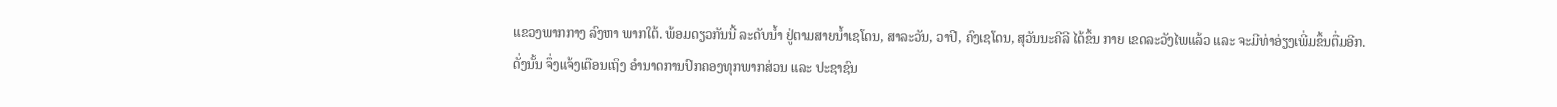ແຂວງພາກກາງ ລົງຫາ ພາກໃຕ້. ພ້ອມດຽວກັນນີ້ ລະດັບນໍ້າ ຢູ່ຕາມສາຍນໍ້າເຊໂດນ, ສາລະວັນ, ວາປີ, ຄົງເຊໂດນ, ສຸວັນນະຄີລີ ໄດ້ຂຶ້ນ ກາຍ ເຂດລະວັງໄພແລ້ວ ແລະ ຈະມີທ່າອ່ຽງເພີ່ມຂຶ້ນຕື່ມອີກ.
ດັ່ງນັ້ນ ຈຶ່ງແຈ້ງເຕືອນເຖິງ ອໍານາດການປົກຄອງທຸກພາກສ່ວນ ແລະ ປະຊາຊົນ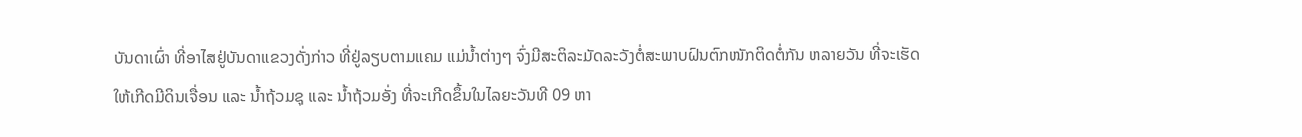ບັນດາເຜົ່າ ທີ່ອາໄສຢູ່ບັນດາແຂວງດັ່ງກ່າວ ທີ່ຢູ່ລຽບຕາມແຄມ ແມ່ນໍ້າຕ່າງໆ ຈົ່ງມີສະຕິລະມັດລະວັງຕໍ່ສະພາບຝົນຕົກໜັກຕິດຕໍ່ກັນ ຫລາຍວັນ ທີ່ຈະເຮັດໃຫ້ເກີດມີດິນເຈື່ອນ ແລະ ນໍ້າຖ້ວມຊຸ ແລະ ນໍ້າຖ້ວມອັ່ງ ທີ່ຈະເກີດຂຶ້ນໃນໄລຍະວັນທີ 09 ຫາ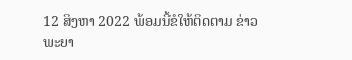12 ສິງຫາ 2022 ພ້ອມນີ້ຂໍໃຫ້ຕິດຕາມ ຂ່າວພະຍາ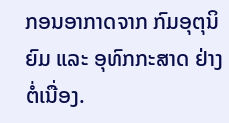ກອນອາກາດຈາກ ກົມອຸຕຸນິຍົມ ແລະ ອຸທົກກະສາດ ຢ່າງຕໍ່ເນື່ອງ.